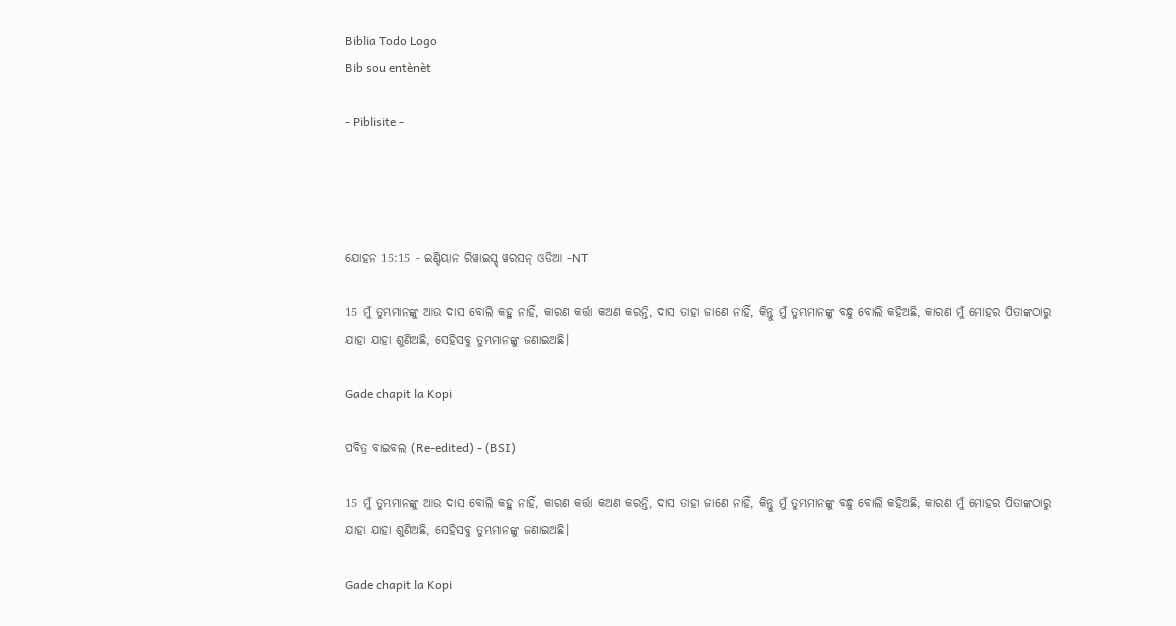Biblia Todo Logo
Bib sou entènèt

- Piblisite -




ଯୋହନ 15:15 - ଇଣ୍ଡିୟାନ ରିୱାଇସ୍ଡ୍ ୱରସନ୍ ଓଡିଆ -NT

15 ମୁଁ ତୁମ୍ଭମାନଙ୍କୁ ଆଉ ଦାସ ବୋଲି କହୁ ନାହିଁ, କାରଣ କର୍ତ୍ତା କଅଣ କରନ୍ତି, ଦାସ ତାହା ଜାଣେ ନାହିଁ, କିନ୍ତୁ ମୁଁ ତୁମ୍ଭମାନଙ୍କୁ ବନ୍ଧୁ ବୋଲି କହିଅଛି, କାରଣ ମୁଁ ମୋହର ପିତାଙ୍କଠାରୁ ଯାହା ଯାହା ଶୁଣିଅଛି, ସେହିସବୁ ତୁମ୍ଭମାନଙ୍କୁ ଜଣାଇଅଛି।

Gade chapit la Kopi

ପବିତ୍ର ବାଇବଲ (Re-edited) - (BSI)

15 ମୁଁ ତୁମ୍ଭମାନଙ୍କୁ ଆଉ ଦାସ ବୋଲି କହୁ ନାହିଁ, କାରଣ କର୍ତ୍ତା କଅଣ କରନ୍ତି, ଦାସ ତାହା ଜାଣେ ନାହିଁ, କିନ୍ତୁ ମୁଁ ତୁମ୍ଭମାନଙ୍କୁ ବନ୍ଧୁ ବୋଲି କହିଅଛି, କାରଣ ମୁଁ ମୋହର ପିତାଙ୍କଠାରୁ ଯାହା ଯାହା ଶୁଣିଅଛି, ସେହିସବୁ ତୁମ୍ଭମାନଙ୍କୁ ଜଣାଇଅଛି।

Gade chapit la Kopi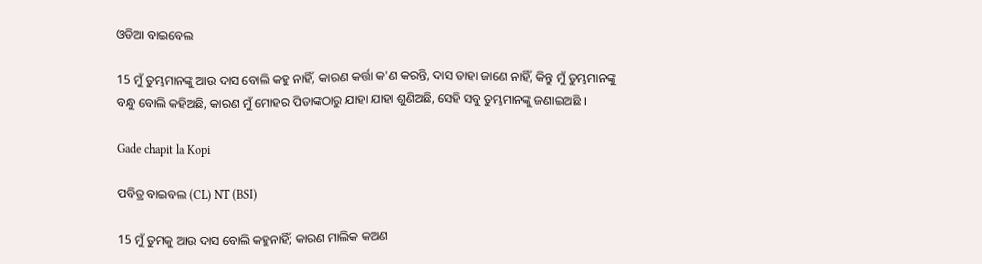ଓଡିଆ ବାଇବେଲ

15 ମୁଁ ତୁମ୍ଭମାନଙ୍କୁ ଆଉ ଦାସ ବୋଲି କହୁ ନାହିଁ, କାରଣ କର୍ତ୍ତା କ'ଣ କରନ୍ତି, ଦାସ ତାହା ଜାଣେ ନାହିଁ, କିନ୍ତୁ ମୁଁ ତୁମ୍ଭମାନଙ୍କୁ ବନ୍ଧୁ ବୋଲି କହିଅଛି, କାରଣ ମୁଁ ମୋହର ପିତାଙ୍କଠାରୁ ଯାହା ଯାହା ଶୁଣିଅଛି, ସେହି ସବୁ ତୁମ୍ଭମାନଙ୍କୁ ଜଣାଇଅଛି ।

Gade chapit la Kopi

ପବିତ୍ର ବାଇବଲ (CL) NT (BSI)

15 ମୁଁ ତୁମକୁ ଆଉ ଦାସ ବୋଲି କହୁନାହିଁ; କାରଣ ମାଲିକ କଅଣ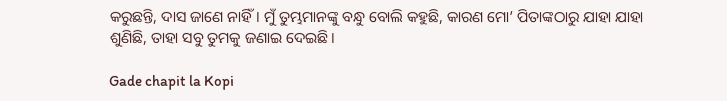କରୁଛନ୍ତି, ଦାସ ଜାଣେ ନାହିଁ। ମୁଁ ତୁମ୍ଭମାନଙ୍କୁ ବନ୍ଧୁ ବୋଲି କହୁଛି, କାରଣ ମୋ’ ପିତାଙ୍କଠାରୁ ଯାହା ଯାହା ଶୁଣିଛି, ତାହା ସବୁ ତୁମକୁ ଜଣାଇ ଦେଇଛି।

Gade chapit la Kopi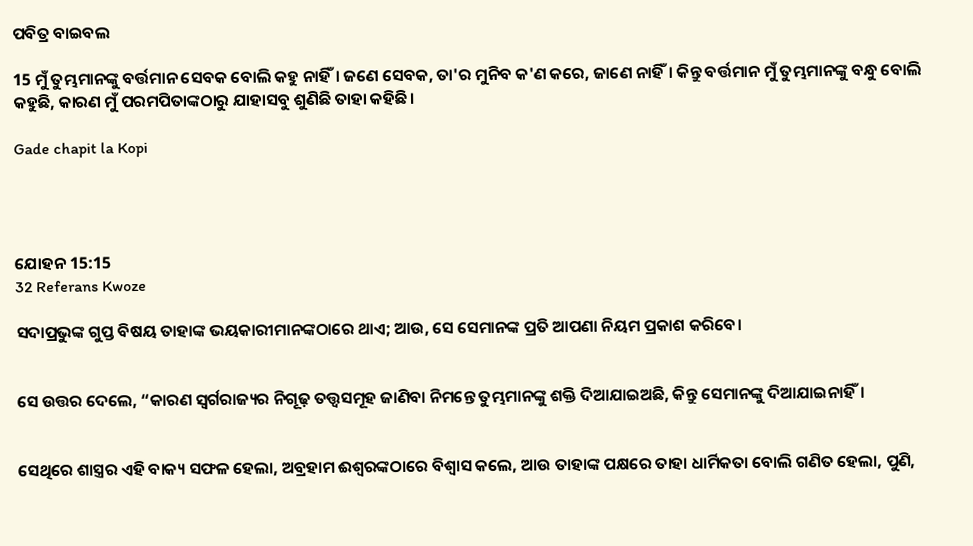ପବିତ୍ର ବାଇବଲ

15 ମୁଁ ତୁମ୍ଭମାନଙ୍କୁ ବର୍ତ୍ତମାନ ସେବକ ବୋଲି କହୁ ନାହିଁ। ଜଣେ ସେବକ, ତା'ର ମୁନିବ କ'ଣ କରେ, ଜାଣେ ନାହିଁ। କିନ୍ତୁ ବର୍ତ୍ତମାନ ମୁଁ ତୁମ୍ଭମାନଙ୍କୁ ବନ୍ଧୁ ବୋଲି କହୁଛି, କାରଣ ମୁଁ ପରମପିତାଙ୍କଠାରୁ ଯାହାସବୁ ଶୁଣିଛି ତାହା କହିଛି।

Gade chapit la Kopi




ଯୋହନ 15:15
32 Referans Kwoze

ସଦାପ୍ରଭୁଙ୍କ ଗୁପ୍ତ ବିଷୟ ତାହାଙ୍କ ଭୟକାରୀମାନଙ୍କଠାରେ ଥାଏ; ଆଉ, ସେ ସେମାନଙ୍କ ପ୍ରତି ଆପଣା ନିୟମ ପ୍ରକାଶ କରିବେ।


ସେ ଉତ୍ତର ଦେଲେ, “କାରଣ ସ୍ୱର୍ଗରାଜ୍ୟର ନିଗୂଢ଼ ତତ୍ତ୍ୱସମୂହ ଜାଣିବା ନିମନ୍ତେ ତୁମ୍ଭମାନଙ୍କୁ ଶକ୍ତି ଦିଆଯାଇଅଛି, କିନ୍ତୁ ସେମାନଙ୍କୁ ଦିଆଯାଇନାହିଁ।


ସେଥିରେ ଶାସ୍ତ୍ରର ଏହି ବାକ୍ୟ ସଫଳ ହେଲା, ଅବ୍ରହାମ ଈଶ୍ବରଙ୍କଠାରେ ବିଶ୍ୱାସ କଲେ, ଆଉ ତାହାଙ୍କ ପକ୍ଷରେ ତାହା ଧାର୍ମିକତା ବୋଲି ଗଣିତ ହେଲା, ପୁଣି,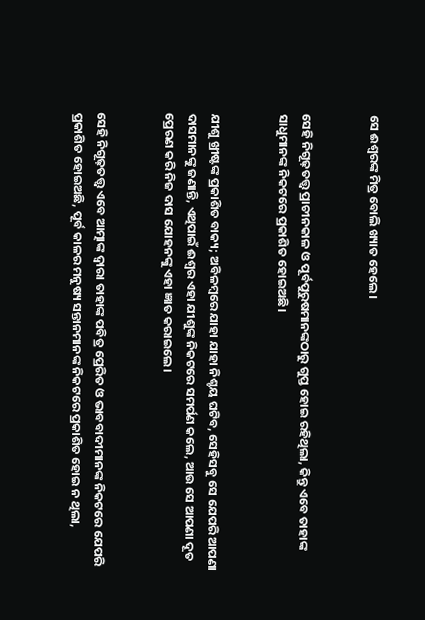ସେ ଈଶ୍ବରଙ୍କ ମିତ୍ର ବୋଲି ଖ୍ୟାତ ହେଲେ।


ସେହି ନିଗୂଢ଼ତତ୍ତ୍ୱ ପ୍ରାଚୀନକାଳ ଓ ପୂର୍ବପୁରୁଷମାନଙ୍କଠାରୁ ଗୁପ୍ତ ହୋଇ ରହିଥିଲା, କିନ୍ତୁ ଏବେ ତାହାଙ୍କ ସାଧୁମାନଙ୍କ ନିକଟରେ ପ୍ରକାଶିତ ହୋଇଅଛି।


ଯୀଶୁ ଖ୍ରୀଷ୍ଟଙ୍କ ପ୍ରକାଶିତ ବାକ୍ୟ; ଅବିଳମ୍ବରେ ଯାହା ଯାହା ନିଶ୍ଚୟ ଘଟିବ, ସେହିସବୁ ସେ ଯେପରି ଆପଣା ଦାସମାନଙ୍କୁ ଜଣାନ୍ତି, ଏଥିପାଇଁ ଈଶ୍ବର ଏହା ଯୀଶୁଙ୍କ ନିକଟରେ ସମର୍ପଣ କଲେ, ଆଉ ସେ ଆପଣା ଦୂତ ପ୍ରେରଣ କରି ନିଜ ଦାସ ଯୋହନଙ୍କୁ ଏହା ଜ୍ଞାତ କରାଇଲେ।


ସେହି ନିଗୂଢ଼ତତ୍ତ୍ୱ ଏବେ ଆତ୍ମାଙ୍କ ଦ୍ୱାରା ତାହାଙ୍କ ପବିତ୍ର ପ୍ରେରିତ ଓ ଭାବବାଦୀମାନଙ୍କ ନିକଟରେ ଯେପରି ପ୍ରକାଶିତ ହୋଇଅଛି, ପୂର୍ବ କାଳର ମନୁଷ୍ୟ ସନ୍ତାନମାନଙ୍କ ନିକଟରେ ପ୍ରକାଶିତ ହୋଇ ନ ଥିଲା,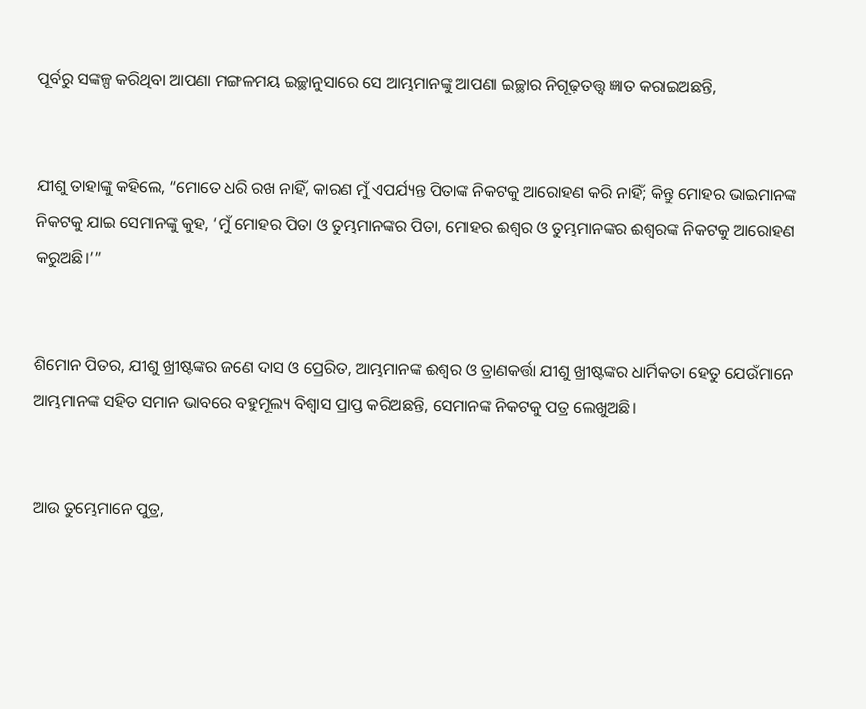ପୂର୍ବରୁ ସଙ୍କଳ୍ପ କରିଥିବା ଆପଣା ମଙ୍ଗଳମୟ ଇଚ୍ଛାନୁସାରେ ସେ ଆମ୍ଭମାନଙ୍କୁ ଆପଣା ଇଚ୍ଛାର ନିଗୂଢ଼ତତ୍ତ୍ୱ ଜ୍ଞାତ କରାଇଅଛନ୍ତି,


ଯୀଶୁ ତାହାଙ୍କୁ କହିଲେ, “ମୋତେ ଧରି ରଖ ନାହିଁ, କାରଣ ମୁଁ ଏପର୍ଯ୍ୟନ୍ତ ପିତାଙ୍କ ନିକଟକୁ ଆରୋହଣ କରି ନାହିଁ; କିନ୍ତୁ ମୋହର ଭାଇମାନଙ୍କ ନିକଟକୁ ଯାଇ ସେମାନଙ୍କୁ କୁହ, ‘ମୁଁ ମୋହର ପିତା ଓ ତୁମ୍ଭମାନଙ୍କର ପିତା, ମୋହର ଈଶ୍ବର ଓ ତୁମ୍ଭମାନଙ୍କର ଈଶ୍ବରଙ୍କ ନିକଟକୁ ଆରୋହଣ କରୁଅଛି।’”


ଶିମୋନ ପିତର, ଯୀଶୁ ଖ୍ରୀଷ୍ଟଙ୍କର ଜଣେ ଦାସ ଓ ପ୍ରେରିତ, ଆମ୍ଭମାନଙ୍କ ଈଶ୍ବର ଓ ତ୍ରାଣକର୍ତ୍ତା ଯୀଶୁ ଖ୍ରୀଷ୍ଟଙ୍କର ଧାର୍ମିକତା ହେତୁ ଯେଉଁମାନେ ଆମ୍ଭମାନଙ୍କ ସହିତ ସମାନ ଭାବରେ ବହୁମୂଲ୍ୟ ବିଶ୍ୱାସ ପ୍ରାପ୍ତ କରିଅଛନ୍ତି, ସେମାନଙ୍କ ନିକଟକୁ ପତ୍ର ଲେଖୁଅଛି।


ଆଉ ତୁମ୍ଭେମାନେ ପୁତ୍ର,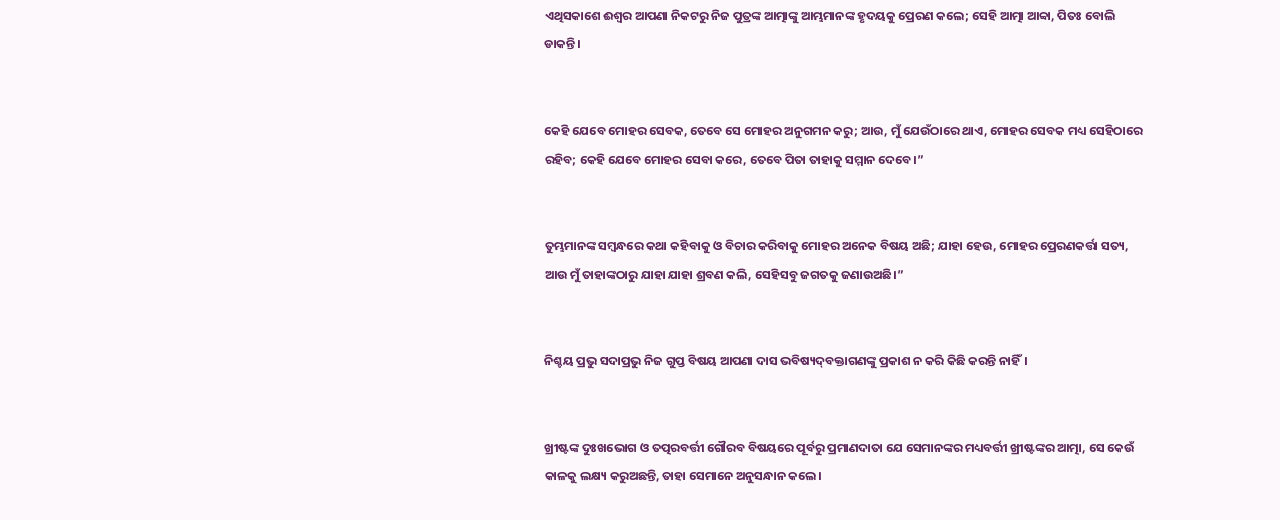ଏଥିସକାଶେ ଈଶ୍ବର ଆପଣା ନିକଟରୁ ନିଜ ପୁତ୍ରଙ୍କ ଆତ୍ମାଙ୍କୁ ଆମ୍ଭମାନଙ୍କ ହୃଦୟକୁ ପ୍ରେରଣ କଲେ; ସେହି ଆତ୍ମା ଆବ୍ବା, ପିତଃ ବୋଲି ଡାକନ୍ତି।


କେହି ଯେବେ ମୋହର ସେବକ, ତେବେ ସେ ମୋହର ଅନୁଗମନ କରୁ; ଆଉ, ମୁଁ ଯେଉଁଠାରେ ଥାଏ, ମୋହର ସେବକ ମଧ୍ୟ ସେହିଠାରେ ରହିବ; କେହି ଯେବେ ମୋହର ସେବା କରେ, ତେବେ ପିତା ତାହାକୁ ସମ୍ମାନ ଦେବେ।”


ତୁମ୍ଭମାନଙ୍କ ସମ୍ବନ୍ଧରେ କଥା କହିବାକୁ ଓ ବିଚାର କରିବାକୁ ମୋହର ଅନେକ ବିଷୟ ଅଛି; ଯାହା ହେଉ, ମୋହର ପ୍ରେରଣକର୍ତ୍ତା ସତ୍ୟ, ଆଉ ମୁଁ ତାହାଙ୍କଠାରୁ ଯାହା ଯାହା ଶ୍ରବଣ କଲି, ସେହିସବୁ ଜଗତକୁ ଜଣାଉଅଛି।”


ନିଶ୍ଚୟ ପ୍ରଭୁ ସଦାପ୍ରଭୁ ନିଜ ଗୁପ୍ତ ବିଷୟ ଆପଣା ଦାସ ଭବିଷ୍ୟଦ୍‍ବକ୍ତାଗଣଙ୍କୁ ପ୍ରକାଶ ନ କରି କିଛି କରନ୍ତି ନାହିଁ।


ଖ୍ରୀଷ୍ଟଙ୍କ ଦୁଃଖଭୋଗ ଓ ତତ୍ପରବର୍ତ୍ତୀ ଗୌରବ ବିଷୟରେ ପୂର୍ବରୁ ପ୍ରମାଣଦାତା ଯେ ସେମାନଙ୍କର ମଧ୍ୟବର୍ତ୍ତୀ ଖ୍ରୀଷ୍ଟଙ୍କର ଆତ୍ମା, ସେ କେଉଁ କାଳକୁ ଲକ୍ଷ୍ୟ କରୁଅଛନ୍ତି, ତାହା ସେମାନେ ଅନୁସନ୍ଧାନ କଲେ।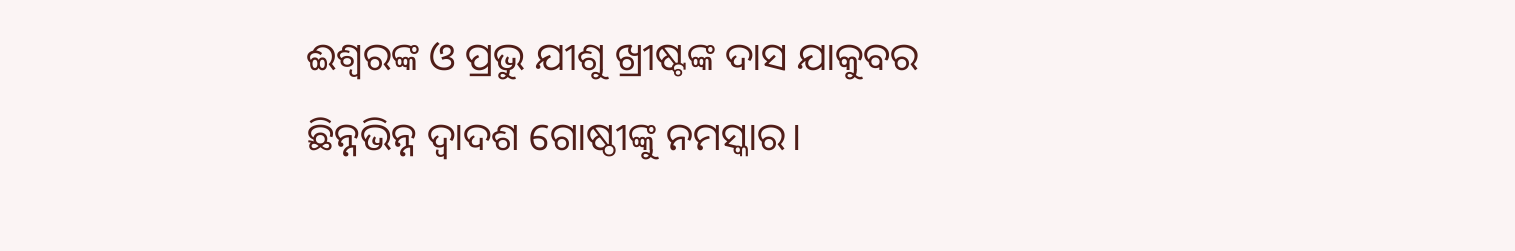ଈଶ୍ବରଙ୍କ ଓ ପ୍ରଭୁ ଯୀଶୁ ଖ୍ରୀଷ୍ଟଙ୍କ ଦାସ ଯାକୁବର ଛିନ୍ନଭିନ୍ନ ଦ୍ୱାଦଶ ଗୋଷ୍ଠୀଙ୍କୁ ନମସ୍କାର।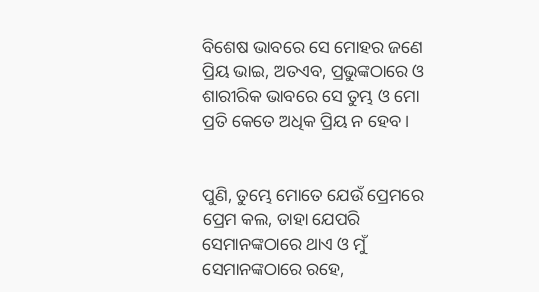ବିଶେଷ ଭାବରେ ସେ ମୋହର ଜଣେ ପ୍ରିୟ ଭାଇ, ଅତଏବ, ପ୍ରଭୁଙ୍କଠାରେ ଓ ଶାରୀରିକ ଭାବରେ ସେ ତୁମ୍ଭ ଓ ମୋ ପ୍ରତି କେତେ ଅଧିକ ପ୍ରିୟ ନ ହେବ।


ପୁଣି, ତୁମ୍ଭେ ମୋତେ ଯେଉଁ ପ୍ରେମରେ ପ୍ରେମ କଲ, ତାହା ଯେପରି ସେମାନଙ୍କଠାରେ ଥାଏ ଓ ମୁଁ ସେମାନଙ୍କଠାରେ ରହେ,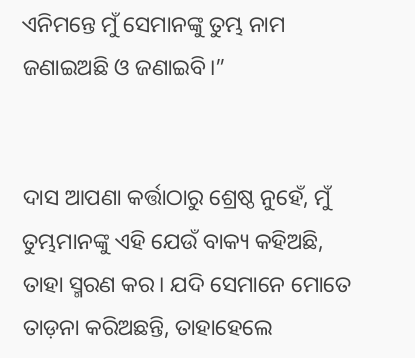ଏନିମନ୍ତେ ମୁଁ ସେମାନଙ୍କୁ ତୁମ୍ଭ ନାମ ଜଣାଇଅଛି ଓ ଜଣାଇବି।”


ଦାସ ଆପଣା କର୍ତ୍ତାଠାରୁ ଶ୍ରେଷ୍ଠ ନୁହେଁ, ମୁଁ ତୁମ୍ଭମାନଙ୍କୁ ଏହି ଯେଉଁ ବାକ୍ୟ କହିଅଛି, ତାହା ସ୍ମରଣ କର। ଯଦି ସେମାନେ ମୋତେ ତାଡ଼ନା କରିଅଛନ୍ତି, ତାହାହେଲେ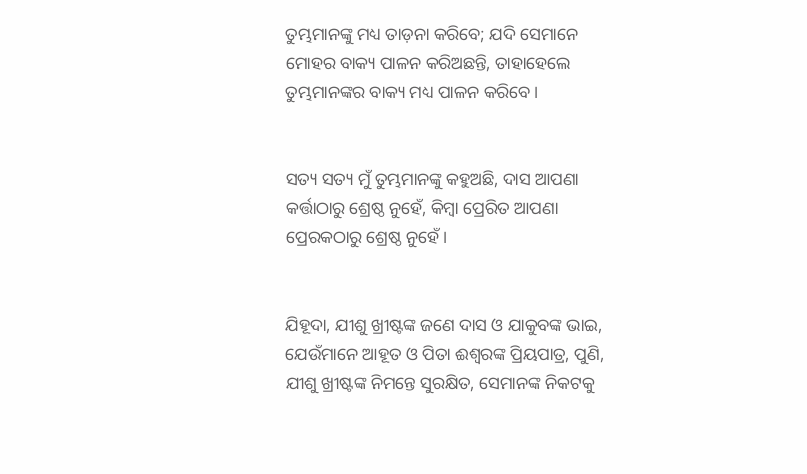ତୁମ୍ଭମାନଙ୍କୁ ମଧ୍ୟ ତାଡ଼ନା କରିବେ; ଯଦି ସେମାନେ ମୋହର ବାକ୍ୟ ପାଳନ କରିଅଛନ୍ତି, ତାହାହେଲେ ତୁମ୍ଭମାନଙ୍କର ବାକ୍ୟ ମଧ୍ୟ ପାଳନ କରିବେ।


ସତ୍ୟ ସତ୍ୟ ମୁଁ ତୁମ୍ଭମାନଙ୍କୁ କହୁଅଛି, ଦାସ ଆପଣା କର୍ତ୍ତାଠାରୁ ଶ୍ରେଷ୍ଠ ନୁହେଁ, କିମ୍ବା ପ୍ରେରିତ ଆପଣା ପ୍ରେରକଠାରୁ ଶ୍ରେଷ୍ଠ ନୁହେଁ।


ଯିହୂଦା, ଯୀଶୁ ଖ୍ରୀଷ୍ଟଙ୍କ ଜଣେ ଦାସ ଓ ଯାକୁବଙ୍କ ଭାଇ, ଯେଉଁମାନେ ଆହୂତ ଓ ପିତା ଈଶ୍ବରଙ୍କ ପ୍ରିୟପାତ୍ର, ପୁଣି, ଯୀଶୁ ଖ୍ରୀଷ୍ଟଙ୍କ ନିମନ୍ତେ ସୁରକ୍ଷିତ, ସେମାନଙ୍କ ନିକଟକୁ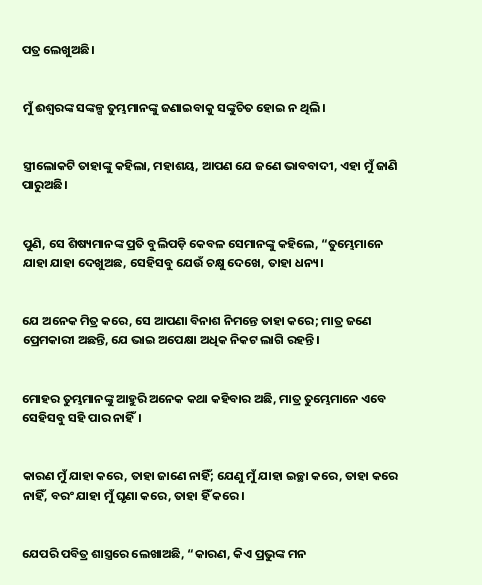ପତ୍ର ଲେଖୁଅଛି।


ମୁଁ ଈଶ୍ବରଙ୍କ ସଙ୍କଳ୍ପ ତୁମ୍ଭମାନଙ୍କୁ ଜଣାଇବାକୁ ସଙ୍କୁଚିତ ହୋଇ ନ ଥିଲି।


ସ୍ତ୍ରୀଲୋକଟି ତାହାଙ୍କୁ କହିଲା, ମହାଶୟ, ଆପଣ ଯେ ଜଣେ ଭାବବାଦୀ, ଏହା ମୁଁ ଜାଣି ପାରୁଅଛି।


ପୁଣି, ସେ ଶିଷ୍ୟମାନଙ୍କ ପ୍ରତି ବୁଲିପଡ଼ି କେବଳ ସେମାନଙ୍କୁ କହିଲେ, “ତୁମ୍ଭେମାନେ ଯାହା ଯାହା ଦେଖୁଅଛ, ସେହିସବୁ ଯେଉଁ ଚକ୍ଷୁ ଦେଖେ, ତାହା ଧନ୍ୟ।


ଯେ ଅନେକ ମିତ୍ର କରେ, ସେ ଆପଣା ବିନାଶ ନିମନ୍ତେ ତାହା କରେ; ମାତ୍ର ଜଣେ ପ୍ରେମକାରୀ ଅଛନ୍ତି, ଯେ ଭାଇ ଅପେକ୍ଷା ଅଧିକ ନିକଟ ଲାଗି ରହନ୍ତି।


ମୋହର ତୁମ୍ଭମାନଙ୍କୁ ଆହୁରି ଅନେକ କଥା କହିବାର ଅଛି, ମାତ୍ର ତୁମ୍ଭେମାନେ ଏବେ ସେହିସବୁ ସହି ପାର ନାହିଁ।


କାରଣ ମୁଁ ଯାହା କରେ, ତାହା ଜାଣେ ନାହିଁ; ଯେଣୁ ମୁଁ ଯାହା ଇଚ୍ଛା କରେ, ତାହା କରେ ନାହିଁ, ବରଂ ଯାହା ମୁଁ ଘୃଣା କରେ, ତାହା ହିଁ କରେ।


ଯେପରି ପବିତ୍ର ଶାସ୍ତ୍ରରେ ଲେଖାଅଛି, “କାରଣ, କିଏ ପ୍ରଭୁଙ୍କ ମନ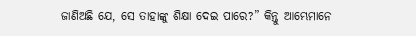ଜାଣିଅଛି ଯେ, ସେ ତାହାଙ୍କୁ ଶିକ୍ଷା ଦେଇ ପାରେ?” କିନ୍ତୁ ଆମ୍ଭେମାନେ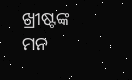ଖ୍ରୀଷ୍ଟଙ୍କ ମନ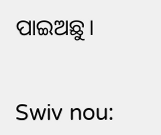ପାଇଅଛୁ।


Swiv nou: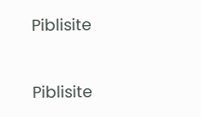Piblisite


Piblisite